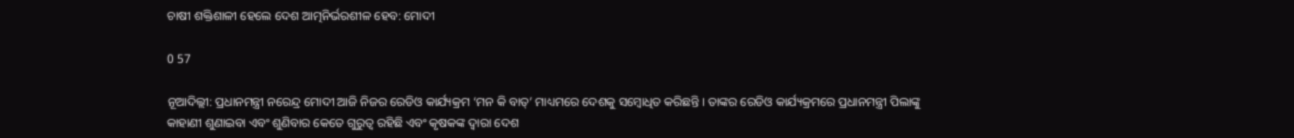ଚାଷୀ ଶକ୍ତିଶାଳୀ ହେଲେ ଦେଶ ଆତ୍ମନିର୍ଭରଶୀଳ ହେବ: ମୋଦୀ

0 57

ନୂଆଦିଲ୍ଲୀ: ପ୍ରଧାନମନ୍ତ୍ରୀ ନରେନ୍ଦ୍ର ମୋଦୀ ଆଜି ନିଜର ରେଡିଓ କାର୍ଯ୍ୟକ୍ରମ ‘ମନ କି ବାତ୍‌’ ମାଧ୍ୟମରେ ଦେଶକୁ ସମ୍ବୋଧିତ କରିଛନ୍ତି । ତାଙ୍କର ରେଡିଓ କାର୍ଯ୍ୟକ୍ରମରେ ପ୍ରଧାନମନ୍ତ୍ରୀ ପିଲାଙ୍କୁ କାହାଣୀ ଶୁଣାଇବା ଏବଂ ଶୁଣିବାର କେତେ ଗୁରୁତ୍ୱ ରହିଛି ଏବଂ କୃଷକଙ୍କ ଦ୍ୱାରା ଦେଶ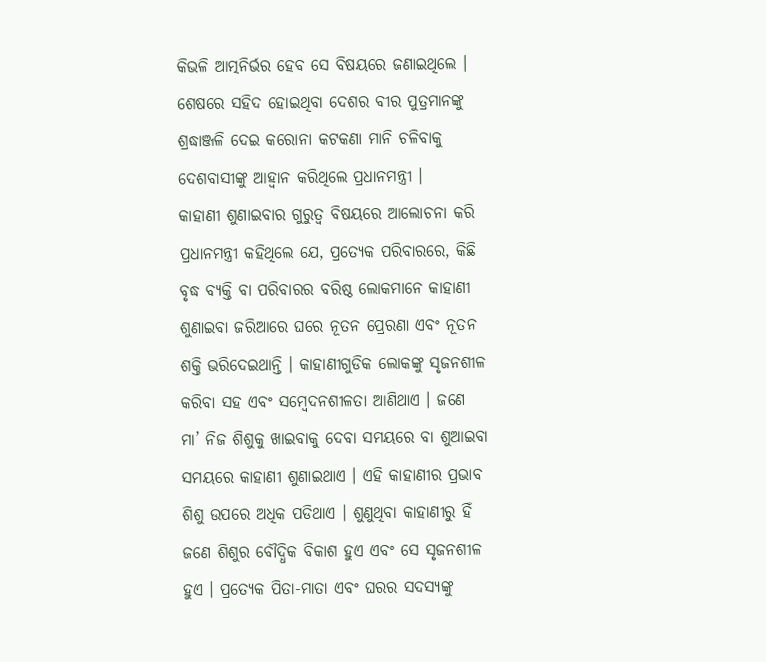କିଭଳି ଆତ୍ମନିର୍ଭର ହେବ ସେ ବିଷୟରେ ଜଣାଇଥିଲେ । ଶେଷରେ ସହିଦ ହୋଇଥିବା ଦେଶର ବୀର ପୁତ୍ରମାନଙ୍କୁ ଶ୍ରଦ୍ଧାଞ୍ଜଳି ଦେଇ କରୋନା କଟକଣା ମାନି ଚଳିବାକୁ ଦେଶବାସୀଙ୍କୁ ଆହ୍ୱାନ କରିଥିଲେ ପ୍ରଧାନମନ୍ତ୍ରୀ ।
କାହାଣୀ ଶୁଣାଇବାର ଗୁରୁତ୍ୱ ବିଷୟରେ ଆଲୋଚନା କରି ପ୍ରଧାନମନ୍ତ୍ରୀ କହିଥିଲେ ଯେ, ପ୍ରତ୍ୟେକ ପରିବାରରେ, କିଛି ବୃଦ୍ଧ ବ୍ୟକ୍ତି ବା ପରିବାରର ବରିଷ୍ଠ ଲୋକମାନେ କାହାଣୀ ଶୁଣାଇବା ଜରିଆରେ ଘରେ ନୂତନ ପ୍ରେରଣା ଏବଂ ନୂତନ ଶକ୍ତି ଭରିଦେଇଥାନ୍ତି । କାହାଣୀଗୁଡିକ ଲୋକଙ୍କୁ ସୃଜନଶୀଳ କରିବା ସହ ଏବଂ ସମ୍ବେଦନଶୀଳତା ଆଣିଥାଏ । ଜଣେ ମା’ ନିଜ ଶିଶୁକୁ ଖାଇବାକୁ ଦେବା ସମୟରେ ବା ଶୁଆଇବା ସମୟରେ କାହାଣୀ ଶୁଣାଇଥାଏ । ଏହି କାହାଣୀର ପ୍ରଭାବ ଶିଶୁ ଉପରେ ଅଧିକ ପଡିଥାଏ । ଶୁଣୁଥିବା କାହାଣୀରୁ ହିଁ ଜଣେ ଶିଶୁର ବୌଦ୍ଧିକ ବିକାଶ ହୁଏ ଏବଂ ସେ ସୃଜନଶୀଳ ହୁଏ । ପ୍ରତ୍ୟେକ ପିତା-ମାତା ଏବଂ ଘରର ସଦସ୍ୟଙ୍କୁ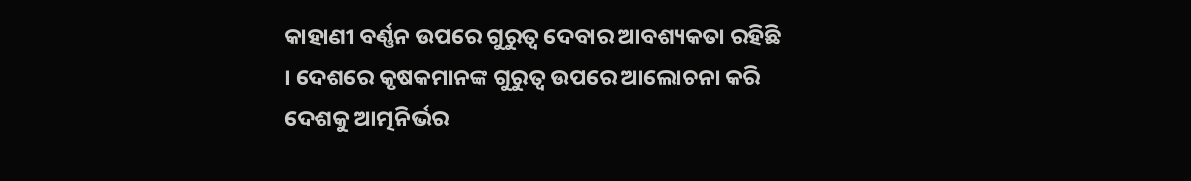କାହାଣୀ ବର୍ଣ୍ଣନ ଉପରେ ଗୁରୁତ୍ୱ ଦେବାର ଆବଶ୍ୟକତା ରହିଛି । ଦେଶରେ କୃଷକମାନଙ୍କ ଗୁରୁତ୍ୱ ଉପରେ ଆଲୋଚନା କରି ଦେଶକୁ ଆତ୍ମନିର୍ଭର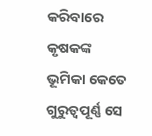କରିବାରେ କୃଷକଙ୍କ ଭୂମିକା କେତେ ଗୁରୁତ୍ୱପୂର୍ଣ୍ଣ ସେ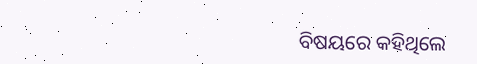ବିଷୟରେ କହିଥିଲେ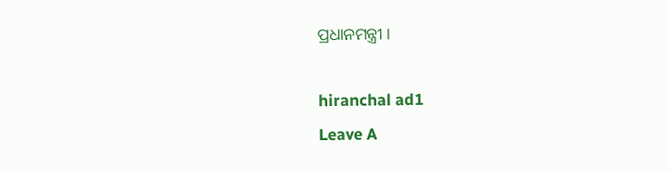ପ୍ରଧାନମନ୍ତ୍ରୀ ।

hiranchal ad1
Leave A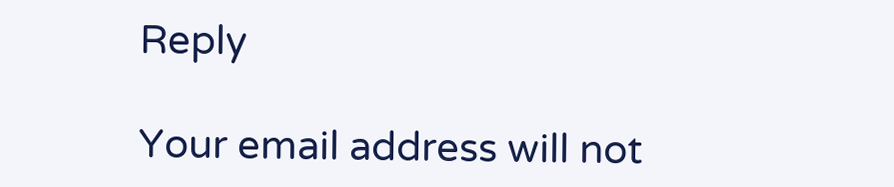Reply

Your email address will not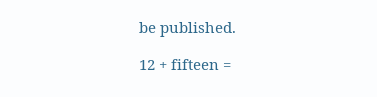be published.

12 + fifteen =